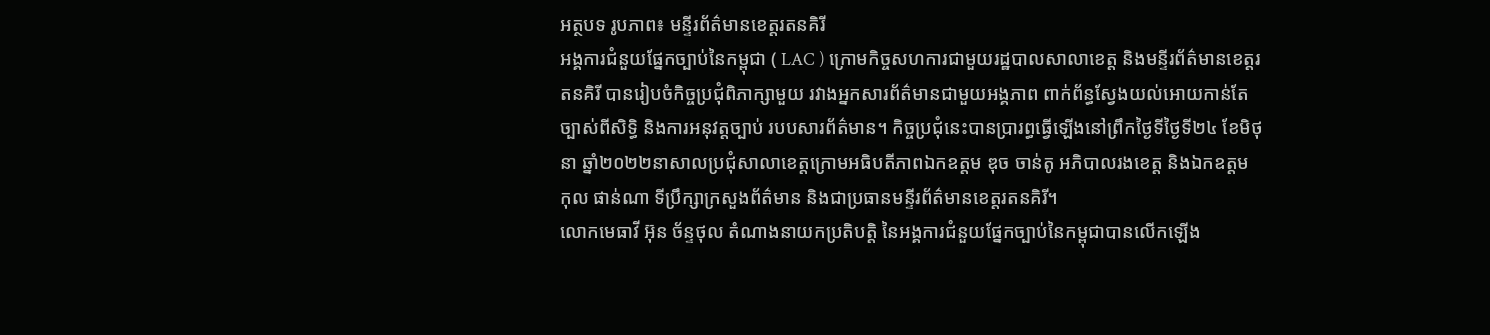អត្ថបទ រូបភាព៖ មន្ទីរព័ត៌មានខេត្តរតនគិរី
អង្គការជំនួយផ្នែកច្បាប់នៃកម្ពុជា ( LAC ) ក្រោមកិច្ចសហការជាមួយរដ្ឋបាលសាលាខេត្ត និងមន្ទីរព័ត៌មានខេត្តរតនគិរី បានរៀបចំកិច្ចប្រជុំពិភាក្សាមួយ រវាងអ្នកសារព័ត៌មានជាមួយអង្គភាព ពាក់ព័ន្ធស្វែងយល់អោយកាន់តែច្បាស់ពីសិទ្ធិ និងការអនុវត្តច្បាប់ របបសារព័ត៌មាន។ កិច្ចប្រជុំនេះបានប្រារព្ធធ្វើឡើងនៅព្រឹកថ្ងៃទីថ្ងៃទី២៤ ខែមិថុនា ឆ្នាំ២០២២នាសាលប្រជុំសាលាខេត្តក្រោមអធិបតីភាពឯកឧត្តម ឌុច ចាន់តូ អភិបាលរងខេត្ត និងឯកឧត្តម កុល ផាន់ណា ទីប្រឹក្សាក្រសួងព័ត៌មាន និងជាប្រធានមន្ទីរព័ត៌មានខេត្តរតនគិរី។
លោកមេធាវី អ៊ុន ច័ន្ទថុល តំណាងនាយកប្រតិបត្តិ នៃអង្គការជំនួយផ្នែកច្បាប់នៃកម្ពុជាបានលើកឡើង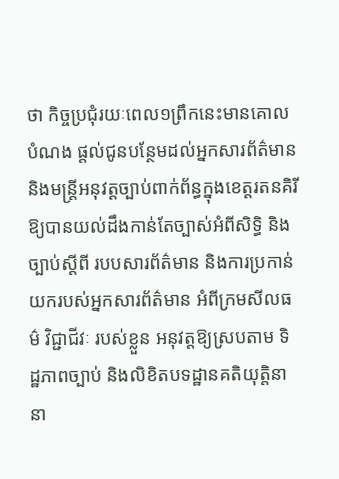ថា កិច្ចប្រជុំរយៈពេល១ព្រឹកនេះមានគោលបំណង ផ្តល់ជូនបន្ថែមដល់អ្នកសារព័ត៌មាន និងមន្ត្រីអនុវត្តច្បាប់ពាក់ព័ន្ធក្នុងខេត្តរតនគិរី ឱ្យបានយល់ដឹងកាន់តែច្បាស់អំពីសិទ្ធិ និងច្បាប់ស្តីពី របបសារព័ត៌មាន និងការប្រកាន់យករបស់អ្នកសារព័ត៌មាន អំពីក្រមសីលធម៌ វិជ្ជាជីវៈ របស់ខ្លួន អនុវត្តឱ្យស្របតាម ទិដ្ឋភាពច្បាប់ និងលិខិតបទដ្ឋានគតិយុត្តិនានា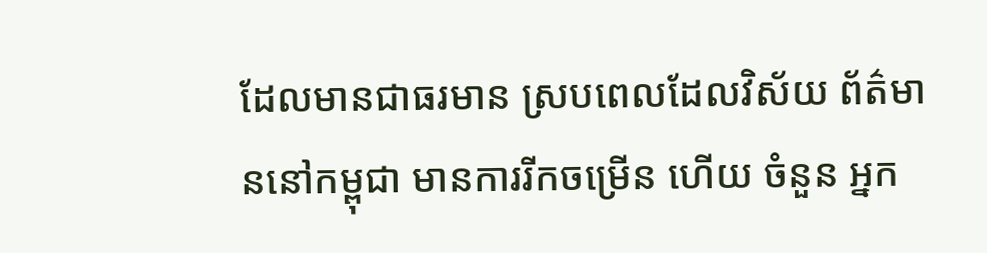ដែលមានជាធរមាន ស្របពេលដែលវិស័យ ព័ត៌មាននៅកម្ពុជា មានការរីកចម្រើន ហើយ ចំនួន អ្នក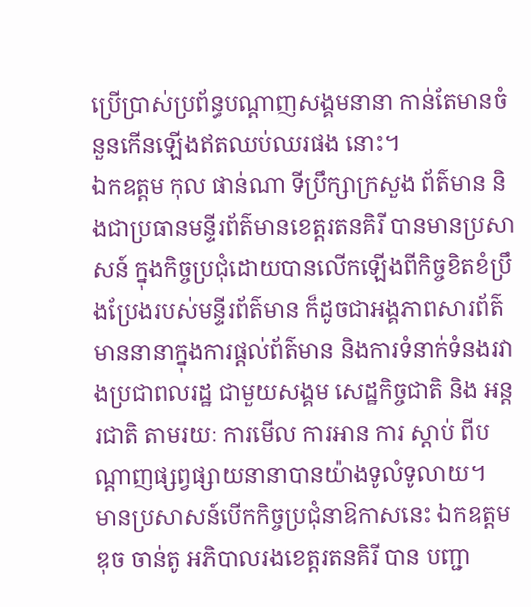ប្រើប្រាស់ប្រព័ន្ធបណ្តាញសង្គមនានា កាន់តែមានចំនួនកើនឡើងឥតឈប់ឈរផង នោះ។
ឯកឧត្តម កុល ផាន់ណា ទីប្រឹក្សាក្រសួង ព័ត៌មាន និងជាប្រធានមន្ទីរព័ត៌មានខេត្តរតនគិរី បានមានប្រសាសន៍ ក្នុងកិច្ចប្រជុំដោយបានលើកឡើងពីកិច្ចខិតខំប្រឹងប្រែងរបស់មន្ទីរព័ត៌មាន ក៏ដូចជាអង្គភាពសារព័ត៌មាននានាក្នុងការផ្តល់ព័ត៌មាន និងការទំនាក់ទំនងរវាងប្រជាពលរដ្ឋ ជាមួយសង្គម សេដ្ឋកិច្ចជាតិ និង អន្តរជាតិ តាមរយៈ ការមើល ការអាន ការ ស្តាប់ ពីបណ្តាញផ្សព្វផ្សាយនានាបានយ៉ាងទូលំទូលាយ។
មានប្រសាសន៍បើកកិច្ចប្រជុំនាឱកាសនេះ ឯកឧត្តម ឌុច ចាន់តូ អភិបាលរងខេត្តរតនគិរី បាន បញ្ជា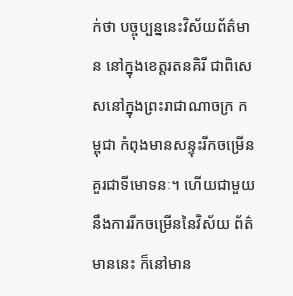ក់ថា បច្ចុប្បន្ននេះវិស័យព័ត៌មាន នៅក្នុងខេត្តរតនគិរី ជាពិសេសនៅក្នុងព្រះរាជាណាចក្រ កម្ពុជា កំពុងមានសន្ទុះរីកចម្រើនគួរជាទីមោទនៈ។ ហើយជាមួយនឹងការរីកចម្រើននៃវិស័យ ព័ត៌មាននេះ ក៏នៅមាន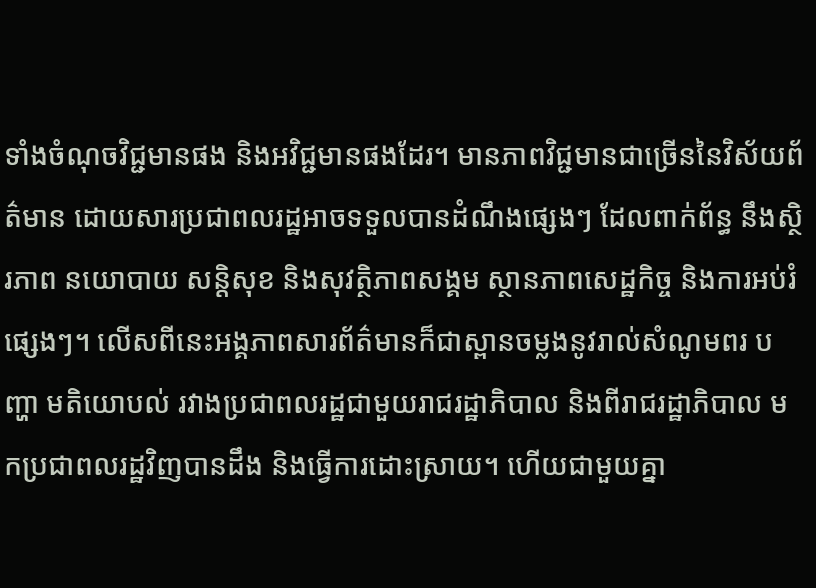ទាំងចំណុចវិជ្ជមានផង និងអវិជ្ជមានផងដែរ។ មានភាពវិជ្ជមានជាច្រើននៃវិស័យព័ត៌មាន ដោយសារប្រជាពលរដ្ឋអាចទទួលបានដំណឹងផ្សេងៗ ដែលពាក់ព័ន្ធ នឹងស្ថិរភាព នយោបាយ សន្តិសុខ និងសុវត្ថិភាពសង្គម ស្ថានភាពសេដ្ឋកិច្ច និងការអប់រំផ្សេងៗ។ លើសពីនេះអង្គភាពសារព័ត៌មានក៏ជាស្ពានចម្លងនូវរាល់សំណូមពរ បញ្ហា មតិយោបល់ រវាងប្រជាពលរដ្ឋជាមួយរាជរដ្ឋាភិបាល និងពីរាជរដ្ឋាភិបាល មកប្រជាពលរដ្ឋវិញបានដឹង និងធ្វើការដោះស្រាយ។ ហើយជាមួយគ្នា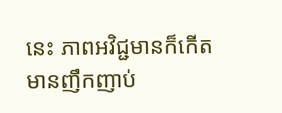នេះ ភាពអវិជ្ជមានក៏កើតមានញឹកញាប់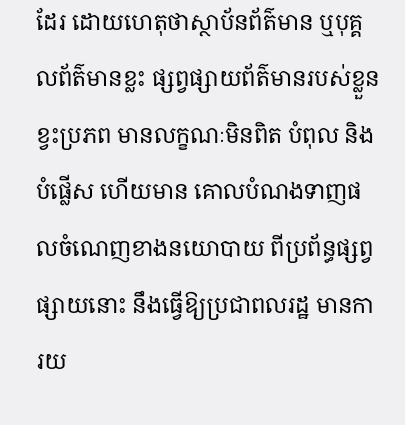ដែរ ដោយហេតុថាស្ថាប័នព័ត៌មាន ឬបុគ្គលព័ត៌មានខ្លះ ផ្សព្វផ្សាយព័ត៌មានរបស់ខ្លួនខ្វះប្រភព មានលក្ខណៈមិនពិត បំពុល និងបំផ្លើស ហើយមាន គោលបំណងទាញផលចំណេញខាងនយោបាយ ពីប្រព័ន្ធផ្សព្វផ្សាយនោះ នឹងធ្វើឱ្យប្រជាពលរដ្ឋ មានការយ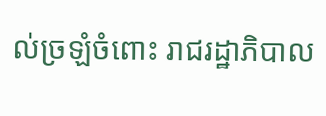ល់ច្រឡំចំពោះ រាជរដ្ឋាភិបាល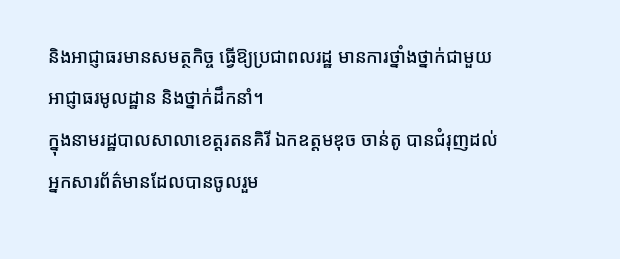និងអាជ្ញាធរមានសមត្ថកិច្ច ធ្វើឱ្យប្រជាពលរដ្ឋ មានការថ្នាំងថ្នាក់ជាមួយអាជ្ញាធរមូលដ្ឋាន និងថ្នាក់ដឹកនាំ។
ក្នុងនាមរដ្ឋបាលសាលាខេត្តរតនគិរី ឯកឧត្តមឌុច ចាន់តូ បានជំរុញដល់អ្នកសារព័ត៌មានដែលបានចូលរួម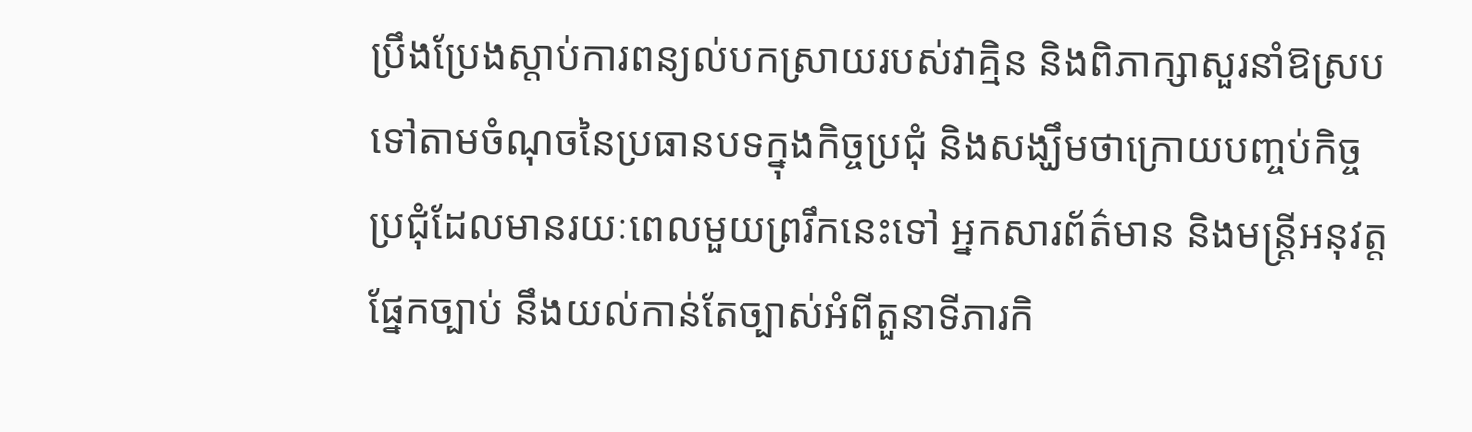ប្រឹងប្រែងស្តាប់ការពន្យល់បកស្រាយរបស់វាគ្មិន និងពិភាក្សាសួរនាំឱស្រប ទៅតាមចំណុចនៃប្រធានបទក្នុងកិច្ចប្រជុំ និងសង្ឃឹមថាក្រោយបញ្ចប់កិច្ចប្រជុំដែលមានរយៈពេលមួយព្ររឹកនេះទៅ អ្នកសារព័ត៌មាន និងមន្ត្រីអនុវត្តផ្នែកច្បាប់ នឹងយល់កាន់តែច្បាស់អំពីតួនាទីភារកិ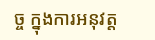ច្ច ក្នុងការអនុវត្ត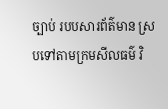ច្បាប់ របបសារព័ត៌មាន ស្របទៅតាមក្រមសីលធម៌ វិ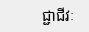ជ្ជាជីវៈ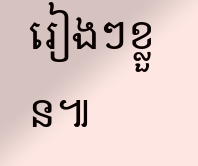រៀងៗខ្លួន៕